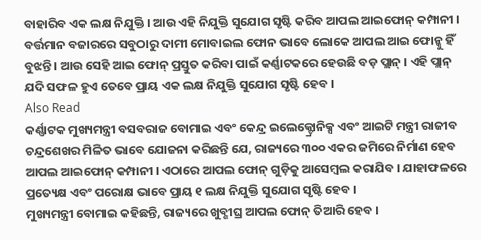ବାହାରିବ ଏକ ଲକ୍ଷ ନିଯୁକ୍ତି । ଆଉ ଏହି ନିଯୁକ୍ତି ସୁଯୋଗ ସୃଷ୍ଟି କରିବ ଆପଲ ଆଇଫୋନ୍ କମ୍ପାନୀ । ବର୍ତ୍ତମାନ ବଜାରରେ ସବୁଠାରୁ ଦାମୀ ମୋବାଇଲ ଫୋନ ଭାବେ ଲୋକେ ଆପଲ ଆଇ ଫୋନ୍କୁ ହିଁ ବୁଝନ୍ତି । ଆଉ ସେହି ଆଇ ଫୋନ୍ ପ୍ରସ୍ତୁତ କରିବା ପାଇଁ କର୍ଣ୍ଣାଟକରେ ହେଉଛି ବଡ଼ ପ୍ଲାନ୍ । ଏହି ପ୍ଲାନ୍ ଯଦି ସଫଳ ହୁଏ ତେବେ ପ୍ରାୟ ଏକ ଲକ୍ଷ ନିଯୁକ୍ତି ସୁଯୋଗ ସୃଷ୍ଟି ହେବ ।
Also Read
କର୍ଣ୍ଣାଟକ ମୁଖ୍ୟମନ୍ତ୍ରୀ ବସବରାଜ ବୋମାଇ ଏବଂ କେନ୍ଦ୍ର ଇଲେକ୍ଟ୍ରୋନିକ୍ସ ଏବଂ ଆଇଟି ମନ୍ତ୍ରୀ ରାଜୀବ ଚନ୍ଦ୍ରଶେଖର ମିଳିତ ଭାବେ ଯୋଜନା କରିଛନ୍ତି ଯେ, ରାଜ୍ୟରେ ୩୦୦ ଏକର ଜମିରେ ନିର୍ମାଣ ହେବ ଆପଲ ଆଇଫୋନ୍ କମ୍ପାନୀ । ଏଠାରେ ଆପଲ ଫୋନ୍ ଗୁଡ଼ିକୁ ଆସେମ୍ବଲ କରାଯିବ । ଯାହାଫଳରେ ପ୍ରତ୍ୟେକ୍ଷ ଏବଂ ପରୋକ୍ଷ ଭାବେ ପ୍ରାୟ ୧ ଲକ୍ଷ ନିଯୁକ୍ତି ସୁଯୋଗ ସୃଷ୍ଟି ହେବ ।
ମୁଖ୍ୟମନ୍ତ୍ରୀ ବୋମାଇ କହିଛନ୍ତି, ରାଜ୍ୟରେ ଖୁବ୍ଶୀଘ୍ର ଆପଲ ଫୋନ୍ ତିଆରି ହେବ ।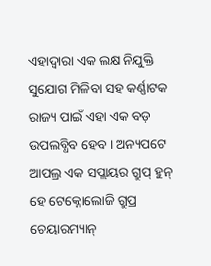ଏହାଦ୍ୱାରା ଏକ ଲକ୍ଷ ନିଯୁକ୍ତି ସୁଯୋଗ ମିଳିବା ସହ କର୍ଣ୍ଣାଟକ ରାଜ୍ୟ ପାଇଁ ଏହା ଏକ ବଡ଼ ଉପଲବ୍ଧିବ ହେବ । ଅନ୍ୟପଟେ ଆପଲ୍ର ଏକ ସପ୍ଲାୟର ଗ୍ରୁପ୍ ହୁନ୍ ହେ ଟେକ୍ନୋଲୋଜି ଗ୍ରୁପ୍ର ଚେୟାରମ୍ୟାନ୍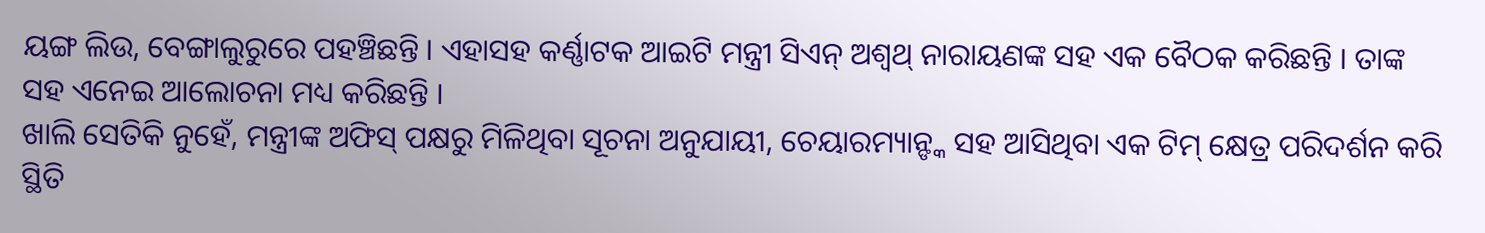ୟଙ୍ଗ ଲିଉ, ବେଙ୍ଗାଲୁରୁରେ ପହଞ୍ଚିଛନ୍ତି । ଏହାସହ କର୍ଣ୍ଣାଟକ ଆଇଟି ମନ୍ତ୍ରୀ ସିଏନ୍ ଅଶ୍ୱଥ୍ ନାରାୟଣଙ୍କ ସହ ଏକ ବୈଠକ କରିଛନ୍ତି । ତାଙ୍କ ସହ ଏନେଇ ଆଲୋଚନା ମଧ୍ୟ କରିଛନ୍ତି ।
ଖାଲି ସେତିକି ନୁହେଁ, ମନ୍ତ୍ରୀଙ୍କ ଅଫିସ୍ ପକ୍ଷରୁ ମିଳିଥିବା ସୂଚନା ଅନୁଯାୟୀ, ଚେୟାରମ୍ୟାନ୍ଙ୍କ ସହ ଆସିଥିବା ଏକ ଟିମ୍ କ୍ଷେତ୍ର ପରିଦର୍ଶନ କରି ସ୍ଥିତି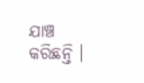ଯାଞ୍ଚ କରିଛନ୍ତି ।